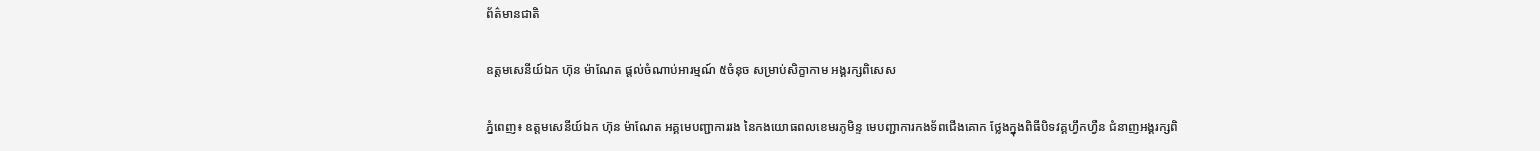ព័ត៌មានជាតិ

ឧត្តមសេនីយ៍ឯក ហ៊ុន ម៉ាណែត ផ្តល់ចំណាប់អារម្មណ៍ ៥ចំនុច សម្រាប់សិក្ខាកាម អង្គរក្សពិសេស

ភ្នំពេញ៖ ឧត្តមសេនីយ៍ឯក ហ៊ុន ម៉ាណែត អគ្គមេបញ្ជាការរង នៃកងយោធពលខេមរភូមិន្ទ មេបញ្ជាការកងទ័ពជើងគោក ថ្លែងក្នុងពិធីបិទវគ្គហ្វឹកហ្វឺន ជំនាញអង្គរក្សពិ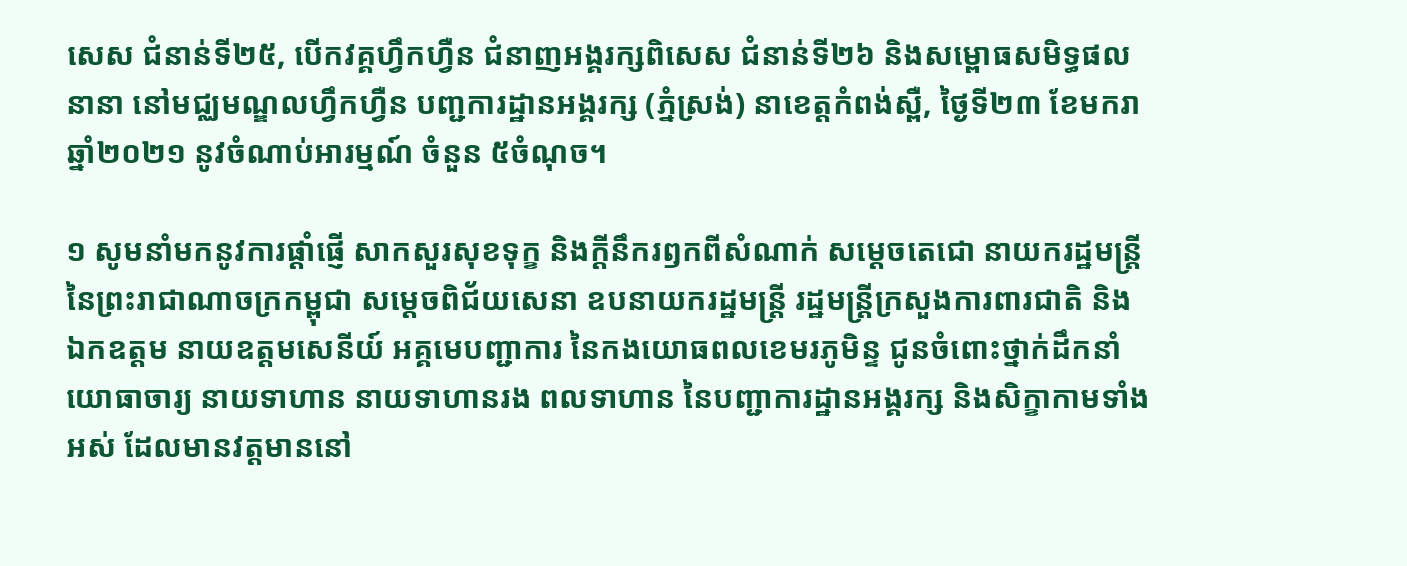សេស ជំនាន់ទី២៥, បើកវគ្គហ្វឹកហ្វឺន ជំនាញអង្គរក្សពិសេស ជំនាន់ទី២៦ និងសម្ពោធសមិទ្ធផលនានា នៅមជ្ឈមណ្ឌលហ្វឹកហ្វឺន បញ្ជការដ្ឋានអង្គរក្ស (ភ្នំស្រង់) នាខេត្តកំពង់ស្ពឺ, ថ្ងៃទី២៣ ខែមករា ឆ្នាំ២០២១ នូវចំណាប់អារម្មណ៍ ចំនួន ៥ចំណុច។

១ សូមនាំមកនូវការផ្តាំផ្ញើ សាកសួរសុខទុក្ខ និងក្តីនឹករឭកពីសំណាក់ សម្តេចតេជោ នាយករដ្ឋមន្រ្តី នៃព្រះរាជាណាចក្រកម្ពុជា សម្តេចពិជ័យសេនា ឧបនាយករដ្ឋមន្រ្តី រដ្ឋមន្រ្តីក្រសួងការពារជាតិ និង ឯកឧត្តម នាយឧត្តមសេនីយ៍ អគ្គមេបញ្ជាការ នៃកងយោធពលខេមរភូមិន្ទ ជូនចំពោះថ្នាក់ដឹកនាំ យោធាចារ្យ នាយទាហាន នាយទាហានរង ពលទាហាន នៃបញ្ជាការដ្ឋានអង្គរក្ស និងសិក្ខាកាមទាំងអស់ ដែលមានវត្តមាននៅ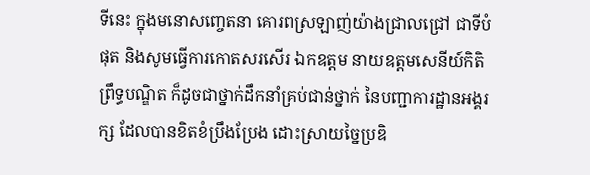ទីនេះ ក្នុងមនោសញ្ចេតនា គោរពស្រឡាញ់យ៉ាងជ្រាលជ្រៅ ជាទីបំផុត និងសូមធ្វើការកោតសរសើរ ឯកឧត្តម នាយឧត្តមសេនីយ៍កិតិព្រឹទ្ធបណ្ឌិត ក៏ដូចជាថ្នាក់ដឹកនាំគ្រប់ជាន់ថ្នាក់ នៃបញ្ជាការដ្ឋានអង្គរក្ស ដែលបានខិតខំប្រឹងប្រែង ដោះស្រាយច្នៃប្រឌិ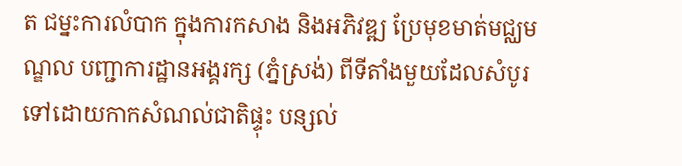ត ជម្នះការលំបាក ក្នុងការកសាង និងអភិវឌ្ឍ ប្រែមុខមាត់មជ្ឈមណ្ឌល បញ្ជាការដ្ឋានអង្គរក្ស (ភ្នំស្រង់) ពីទីតាំងមួយដែលសំបូរ ទៅដោយកាកសំណល់ជាតិផ្ទុះ បន្សល់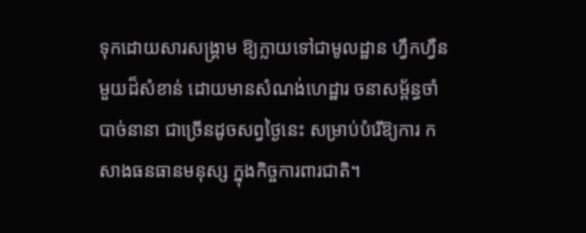ទុកដោយសារសង្គ្រាម ឱ្យក្លាយទៅជាមូលដ្ឋាន ហ្វឹកហ្វឺនមួយដ៏សំខាន់ ដោយមានសំណង់ហេដ្ឋារ ចនាសម្ព័ន្ធចាំបាច់នានា ជាច្រើនដូចសព្វថ្ងៃនេះ សម្រាប់បំរើឱ្យការ កសាងធនធានមនុស្ស ក្នុងកិច្ចការពារជាតិ។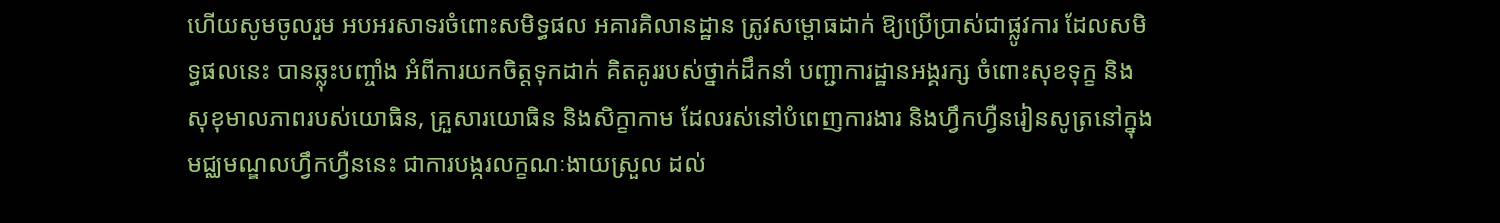ហើយសូមចូលរួម អបអរសាទរចំពោះសមិទ្ធផល អគារគិលានដ្ឋាន ត្រូវសម្ពោធដាក់ ឱ្យប្រើប្រាស់ជាផ្លូវការ ដែលសមិទ្ធផលនេះ បានឆ្លុះបញ្ចាំង អំពីការយកចិត្តទុកដាក់ គិតគូររបស់ថ្នាក់ដឹកនាំ បញ្ជាការដ្ឋានអង្គរក្ស ចំពោះសុខទុក្ខ និងសុខុមាលភាពរបស់យោធិន, គ្រួសារយោធិន និងសិក្ខាកាម ដែលរស់នៅបំពេញការងារ និងហ្វឹកហ្វឺនរៀនសូត្រនៅក្នុង មជ្ឈមណ្ឌលហ្វឹកហ្វឺននេះ ជាការបង្ករលក្ខណៈងាយស្រួល ដល់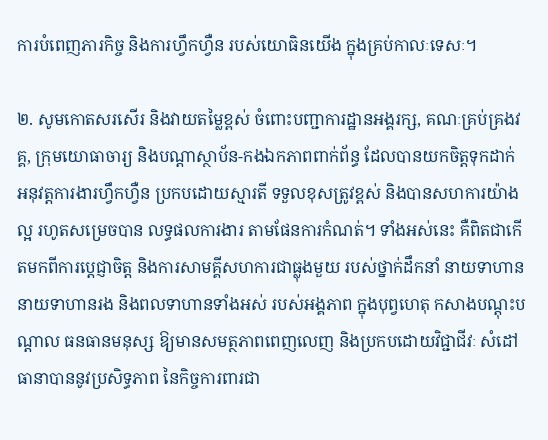ការបំពេញភារកិច្ច និងការហ្វឹកហ្វឺន របស់យោធិនយើង ក្នុងគ្រប់កាលៈទេសៈ។

២. សូមកោតសរសើរ និងវាយតម្លៃខ្ពស់ ចំពោះបញ្ជាការដ្ឋានអង្គរក្ស, គណៈគ្រប់គ្រងវគ្គ, ក្រុមយោធាចារ្យ និងបណ្តាស្ថាប័ន-កងឯកភាពពាក់ព័ន្ធ ដែលបានយកចិត្តទុកដាក់ អនុវត្តការងារហ្វឹកហ្វឺន ប្រកបដោយស្មារតី ទទួលខុសត្រូវខ្ពស់ និងបានសហការយ៉ាងល្អ រហូតសម្រេចបាន លទ្ធផលការងារ តាមផែនការកំណត់។ ទាំងអស់នេះ គឺពិតជាកើតមកពីការប្តេជ្ញាចិត្ត និងការសាមគ្គីសហការជាធ្លុងមួយ របស់ថ្នាក់ដឹកនាំ នាយទាហាន នាយទាហានរង និងពលទាហានទាំងអស់ របស់អង្គភាព ក្នុងបុព្វហេតុ កសាងបណ្តុះបណ្តាល ធនធានមនុស្ស ឱ្យមានសមត្ថភាពពេញលេញ និងប្រកបដោយវិជ្ជាជីវៈ សំដៅធានាបាននូវប្រសិទ្ធភាព នៃកិច្ចការពារជា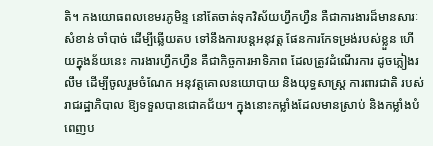តិ។ កងយោធពលខេមរភូមិន្ទ នៅតែចាត់ទុកវិស័យហ្វឹកហ្វឺន គឺជាការងារដ៏មានសារៈសំខាន់ ចាំបាច់ ដើម្បីឆ្លើយតប ទៅនឹងការបន្តអនុវត្ត ផែនការកែទម្រង់របស់ខ្លួន ហើយក្នុងន័យនេះ ការងារហ្វឹកហ្វឺន គឺជាកិច្ចការអាទិភាព ដែលត្រូវដំណើរការ ដូចភ្លៀងរលឹម ដើម្បីចូលរួមចំណែក អនុវត្តគោលនយោបាយ និងយុទ្ធសាស្ត្រ ការពារជាតិ របស់រាជរដ្ឋាភិបាល ឱ្យទទួលបានជោគជ័យ។ ក្នុងនោះកម្លាំងដែលមានស្រាប់ និងកម្លាំងបំពេញប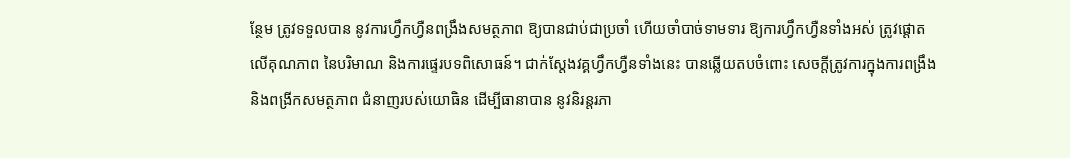ន្ថែម ត្រូវទទួលបាន នូវការហ្វឹកហ្វឺនពង្រឹងសមត្ថភាព ឱ្យបានជាប់ជាប្រចាំ ហើយចាំបាច់ទាមទារ ឱ្យការហ្វឹកហ្វឺនទាំងអស់ ត្រូវផ្តោតលើគុណភាព នៃបរិមាណ និងការផ្ទេរបទពិសោធន៍។ ជាក់ស្តែងវគ្គហ្វឹកហ្វឺនទាំងនេះ បានឆ្លើយតបចំពោះ សេចក្តីត្រូវការក្នុងការពង្រឹង និងពង្រីកសមត្ថភាព ជំនាញរបស់យោធិន ដើម្បីធានាបាន នូវនិរន្តរភា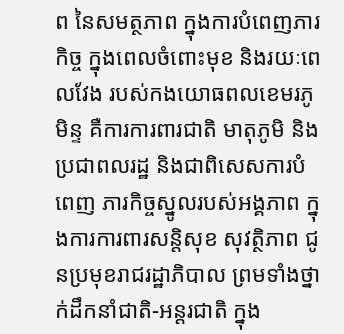ព នៃសមត្ថភាព ក្នុងការបំពេញភារកិច្ច ក្នុងពេលចំពោះមុខ និងរយៈពេលវែង របស់កងយោធពលខេមរភូមិន្ទ គឺការការពារជាតិ មាតុភូមិ និងប្រជាពលរដ្ឋ និងជាពិសេសការបំពេញ ភារកិច្ចស្នូលរបស់អង្គភាព ក្នុងការការពារសន្តិសុខ សុវត្ថិភាព ជូនប្រមុខរាជរដ្ឋាភិបាល ព្រមទាំងថ្នាក់ដឹកនាំជាតិ-អន្តរជាតិ ក្នុង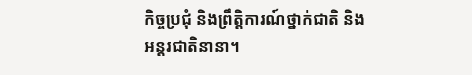កិច្ចប្រជុំ និងព្រឹត្តិការណ៍ថ្នាក់ជាតិ និងអន្តរជាតិនានា។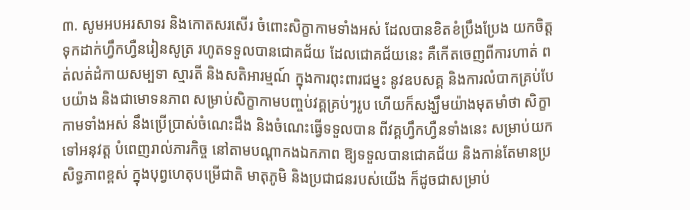៣. សូមអបអរសាទរ និងកោតសរសើរ ចំពោះសិក្ខាកាមទាំងអស់ ដែលបានខិតខំប្រឹងប្រែង យកចិត្តទុកដាក់ហ្វឹកហ្វឺនរៀនសូត្រ រហូតទទួលបានជោគជ័យ ដែលជោគជ័យនេះ គឺកើតចេញពីការហាត់ ពត់លត់ដំកាយសម្បទា ស្មារតី និងសតិអារម្មណ៍ ក្នុងការពុះពារជម្នះ នូវឧបសគ្គ និងការលំបាកគ្រប់បែបយ៉ាង និងជាមោទនភាព សម្រាប់សិក្ខាកាមបញ្ចប់វគ្គគ្រប់ៗរូប ហើយក៏សង្ឃឹមយ៉ាងមុតមាំថា សិក្ខាកាមទាំងអស់ នឹងប្រើប្រាស់ចំណេះដឹង និងចំណេះធ្វើទទួលបាន ពីវគ្គហ្វឹកហ្វឺនទាំងនេះ សម្រាប់យកទៅអនុវត្ត បំពេញរាល់ភារកិច្ច នៅតាមបណ្តាកងឯកភាព ឱ្យទទួលបានជោគជ័យ និងកាន់តែមានប្រសិទ្ធភាពខ្ពស់ ក្នុងបុព្វហេតុបម្រើជាតិ មាតុភូមិ និងប្រជាជនរបស់យើង ក៏ដូចជាសម្រាប់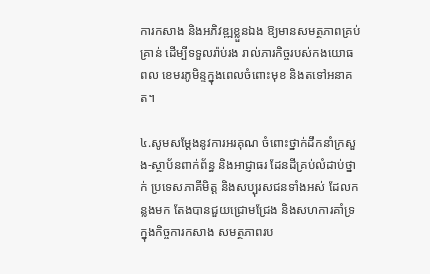ការកសាង និងអភិវឌ្ឍខ្លួនឯង ឱ្យមានសមត្ថភាពគ្រប់គ្រាន់ ដើម្បីទទួលរ៉ាប់រង រាល់ភារកិច្ចរបស់កងយោធពល ខេមរភូមិន្ទក្នុងពេលចំពោះមុខ និងតទៅអនាគត។

៤.សូមសម្តែងនូវការអរគុណ ចំពោះថ្នាក់ដឹកនាំក្រសួង-ស្ថាប័នពាក់ព័ន្ធ និងអាជ្ញាធរ ដែនដីគ្រប់លំដាប់ថ្នាក់ ប្រទេសភាគីមិត្ត និងសប្បុរសជនទាំងអស់ ដែលកន្លងមក តែងបានជួយជ្រោមជ្រែង និងសហការគាំទ្រ ក្នុងកិច្ចការកសាង សមត្ថភាពរប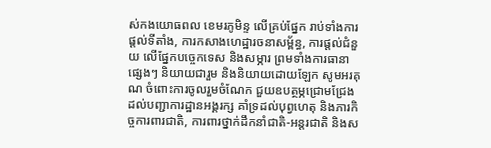ស់កងយោធពល ខេមរភូមិន្ទ លើគ្រប់ផ្នែក រាប់ទាំងការផ្តល់ទីតាំង, ការកសាងហេដ្ឋារចនាសម្ព័ន្ធ, ការផ្តល់ជំនួយ លើផ្នែកបច្ចេកទេស និងសម្ភារ ព្រមទាំងការធានាផ្សេងៗ និយាយជារួម និងនិយាយដោយឡែក សូមអរគុណ ចំពោះការចូលរួមចំណែក ជួយឧបត្ថម្ភជ្រោមជ្រែង ដល់បញ្ជាការដ្ឋានអង្គរក្ស គាំទ្រដល់បុព្វហេតុ និងភារកិច្ចការពារជាតិ, ការពារថ្នាក់ដឹកនាំជាតិ-អន្តរជាតិ និងស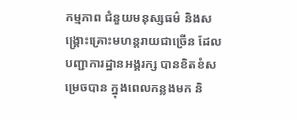កម្មភាព ជំនួយមនុស្សធម៌ និងសង្គ្រោះគ្រោះមហន្តរាយជាច្រើន ដែលបញ្ជាការដ្ឋានអង្គរក្ស បានខិតខំសម្រេចបាន ក្នុងពេលកន្លងមក និ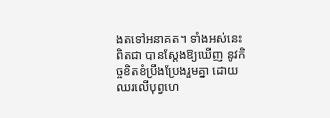ងតទៅអនាគត។ ទាំងអស់នេះពិតជា បានស្តែងឱ្យឃើញ នូវកិច្ចខិតខំប្រឹងប្រែងរួមគ្នា ដោយឈរលើបុព្វហេ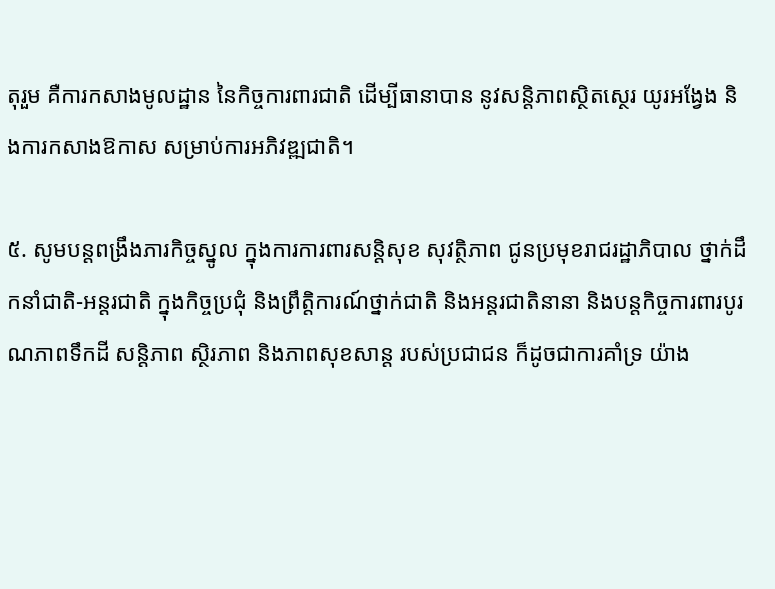តុរួម គឺការកសាងមូលដ្ឋាន នៃកិច្ចការពារជាតិ ដើម្បីធានាបាន នូវសន្តិភាពស្ថិតស្ថេរ យូរអង្វែង និងការកសាងឱកាស សម្រាប់ការអភិវឌ្ឍជាតិ។

៥. សូមបន្តពង្រឹងភារកិច្ចស្នូល ក្នុងការការពារសន្តិសុខ សុវត្ថិភាព ជូនប្រមុខរាជរដ្ឋាភិបាល ថ្នាក់ដឹកនាំជាតិ-អន្តរជាតិ ក្នុងកិច្ចប្រជុំ និងព្រឹត្តិការណ៍ថ្នាក់ជាតិ និងអន្តរជាតិនានា និងបន្តកិច្ចការពារបូរណភាពទឹកដី សន្តិភាព ស្ថិរភាព និងភាពសុខសាន្ត របស់ប្រជាជន ក៏ដូចជាការគាំទ្រ យ៉ាង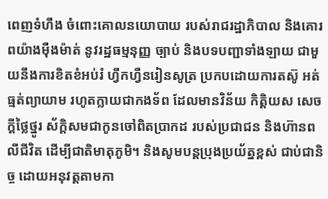ពេញទំហឹង ចំពោះគោលនយោបាយ របស់រាជរដ្ឋាភិបាល និងគោរពយ៉ាងម៉ឺងម៉ាត់ នូវរដ្ឋធម្មនុញ្ញ ច្បាប់ និងបទបញ្ជាទាំងឡាយ ជាមួយនឹងការខិតខំអប់រំ ហ្វឹកហ្វឺនរៀនសូត្រ ប្រកបដោយការតស៊ូ អត់ធ្មត់ព្យាយាម រហូតក្លាយជាកងទ័ព ដែលមានវិន័យ កិត្តិយស សេចក្តីថ្លៃថ្នូរ ស័ក្តិសមជាកូនចៅពិតប្រាកដ របស់ប្រជាជន និងហ៊ានពលីជីវិត ដើម្បីជាតិមាតុភូមិ។ និងសូមបន្តប្រុងប្រយ័ត្នខ្ពស់ ជាប់ជានិច្ច ដោយអនុវត្តតាមកា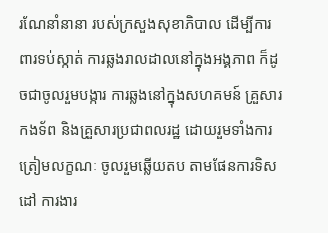រណែនាំនានា របស់ក្រសួងសុខាភិបាល ដើម្បីការពារទប់ស្កាត់ ការឆ្លងរាលដាលនៅក្នុងអង្គភាព ក៏ដូចជាចូលរួមបង្ការ ការឆ្លងនៅក្នុងសហគមន៍ គ្រួសារកងទ័ព និងគ្រួសារប្រជាពលរដ្ឋ ដោយរួមទាំងការត្រៀមលក្ខណៈ ចូលរួមឆ្លើយតប តាមផែនការទិសដៅ ការងារ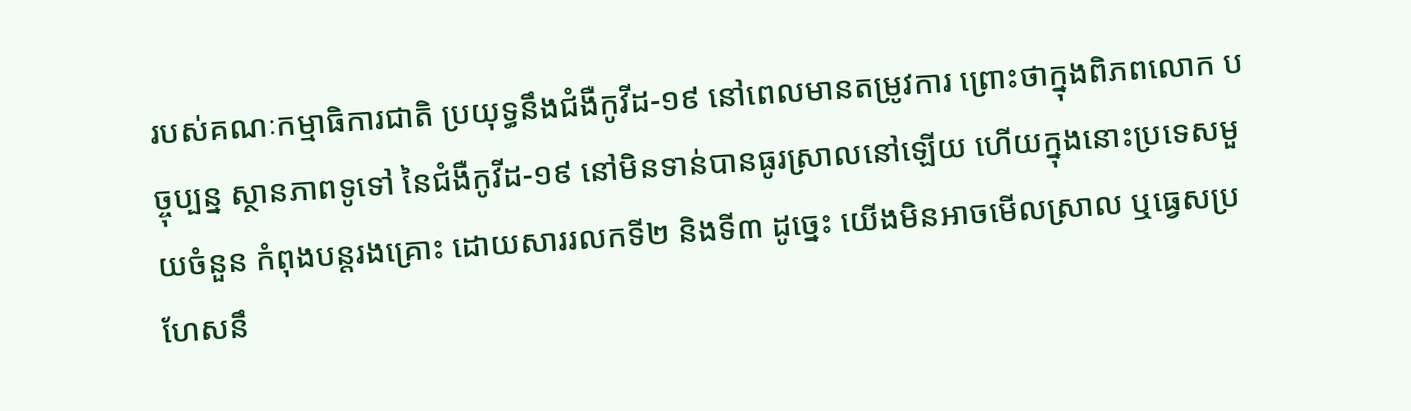របស់គណៈកម្មាធិការជាតិ ប្រយុទ្ធនឹងជំងឺកូវីដ-១៩ នៅពេលមានតម្រូវការ ព្រោះថាក្នុងពិភពលោក បច្ចុប្បន្ន ស្ថានភាពទូទៅ នៃជំងឺកូវីដ-១៩ នៅមិនទាន់បានធូរស្រាលនៅឡើយ ហើយក្នុងនោះប្រទេសមួយចំនួន កំពុងបន្តរងគ្រោះ ដោយសាររលកទី២ និងទី៣ ដូច្នេះ យើងមិនអាចមើលស្រាល ឬធ្វេសប្រហែសនឹ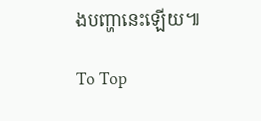ងបញ្ហានេះឡើយ៕

To Top